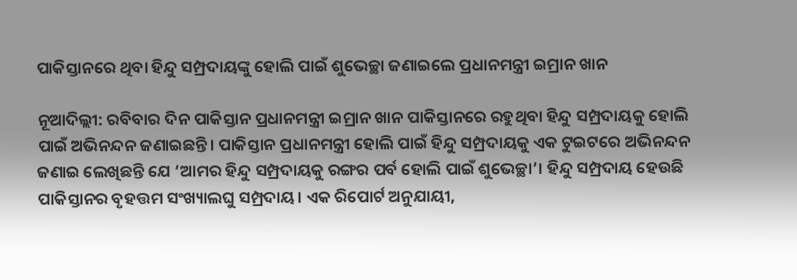ପାକିସ୍ତାନରେ ଥିବା ହିନ୍ଦୁ ସମ୍ପ୍ରଦାୟଙ୍କୁ ହୋଲି ପାଇଁ ଶୁଭେଚ୍ଛା ଜଣାଇଲେ ପ୍ରଧାନମନ୍ତ୍ରୀ ଇମ୍ରାନ ଖାନ

ନୂଆଦିଲ୍ଲୀ: ରବିବାର ଦିନ ପାକିସ୍ତାନ ପ୍ରଧାନମନ୍ତ୍ରୀ ଇମ୍ରାନ ଖାନ ପାକିସ୍ତାନରେ ରହୁଥିବା ହିନ୍ଦୁ ସମ୍ପ୍ରଦାୟକୁ ହୋଲି ପାଇଁ ଅଭିନନ୍ଦନ ଜଣାଇଛନ୍ତି। ପାକିସ୍ତାନ ପ୍ରଧାନମନ୍ତ୍ରୀ ହୋଲି ପାଇଁ ହିନ୍ଦୁ ସମ୍ପ୍ରଦାୟକୁ ଏକ ଟୁଇଟରେ ଅଭିନନ୍ଦନ ଜଣାଇ ଲେଖିଛନ୍ତି ଯେ ‘ଆମର ହିନ୍ଦୁ ସମ୍ପ୍ରଦାୟକୁ ରଙ୍ଗର ପର୍ବ ହୋଲି ପାଇଁ ଶୁଭେଚ୍ଛା’। ହିନ୍ଦୁ ସମ୍ପ୍ରଦାୟ ହେଉଛି ପାକିସ୍ତାନର ବୃହତ୍ତମ ସଂଖ୍ୟାଲଘୁ ସମ୍ପ୍ରଦାୟ। ଏକ ରିପୋର୍ଟ ଅନୁଯାୟୀ,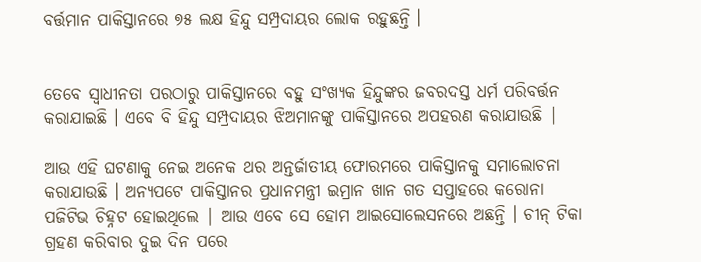ବର୍ତ୍ତମାନ ପାକିସ୍ତାନରେ ୭୫ ଲକ୍ଷ ହିନ୍ଦୁ ସମ୍ପ୍ରଦାୟର ଲୋକ ରହୁଛନ୍ତି ।


ତେବେ ସ୍ୱାଧୀନତା ପରଠାରୁ ପାକିସ୍ତାନରେ ବହୁ ସଂଖ୍ୟକ ହିନ୍ଦୁଙ୍କର ଜବରଦସ୍ତ ଧର୍ମ ପରିବର୍ତ୍ତନ କରାଯାଇଛି । ଏବେ ବି ହିନ୍ଦୁ ସମ୍ପ୍ରଦାୟର ଝିଅମାନଙ୍କୁ ପାକିସ୍ତାନରେ ଅପହରଣ କରାଯାଉଛି |

ଆଉ ଏହି ଘଟଣାକୁ ନେଇ ଅନେକ ଥର ଅନ୍ତର୍ଜାତୀୟ ଫୋରମରେ ପାକିସ୍ତାନକୁ ସମାଲୋଚନା କରାଯାଉଛି । ଅନ୍ୟପଟେ ପାକିସ୍ତାନର ପ୍ରଧାନମନ୍ତ୍ରୀ ଇମ୍ରାନ ଖାନ ଗତ ସପ୍ତାହରେ କରୋନା ପଜିଟିଭ ଚିହ୍ନଟ ହୋଇଥିଲେ | ଆଉ ଏବେ ସେ ହୋମ ଆଇସୋଲେସନରେ ଅଛନ୍ତି । ଚୀନ୍ ଟିକା ଗ୍ରହଣ କରିବାର ଦୁଇ ଦିନ ପରେ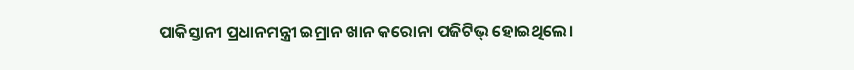ପାକିସ୍ତାନୀ ପ୍ରଧାନମନ୍ତ୍ରୀ ଇମ୍ରାନ ଖାନ କରୋନା ପଜିଟିଭ୍ ହୋଇଥିଲେ।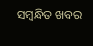ସମ୍ବନ୍ଧିତ ଖବର